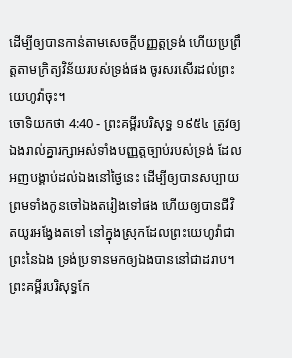ដើម្បីឲ្យបានកាន់តាមសេចក្ដីបញ្ញត្តទ្រង់ ហើយប្រព្រឹត្តតាមក្រិត្យវិន័យរបស់ទ្រង់ផង ចូរសរសើរដល់ព្រះយេហូវ៉ាចុះ។
ចោទិយកថា 4:40 - ព្រះគម្ពីរបរិសុទ្ធ ១៩៥៤ ត្រូវឲ្យឯងរាល់គ្នារក្សាអស់ទាំងបញ្ញត្តច្បាប់របស់ទ្រង់ ដែលអញបង្គាប់ដល់ឯងនៅថ្ងៃនេះ ដើម្បីឲ្យបានសប្បាយ ព្រមទាំងកូនចៅឯងតរៀងទៅផង ហើយឲ្យបានជីវិតយូរអង្វែងតទៅ នៅក្នុងស្រុកដែលព្រះយេហូវ៉ាជាព្រះនៃឯង ទ្រង់ប្រទានមកឲ្យឯងបាននៅជាដរាប។ ព្រះគម្ពីរបរិសុទ្ធកែ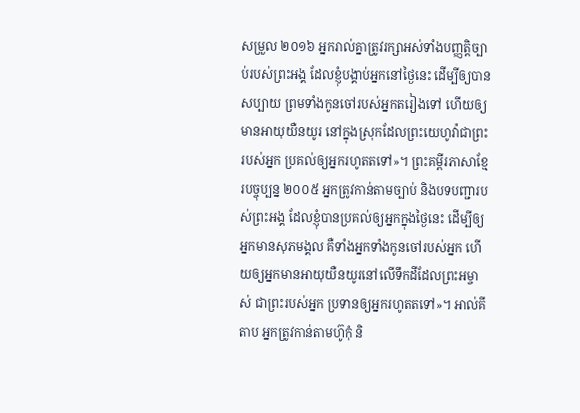សម្រួល ២០១៦ អ្នករាល់គ្នាត្រូវរក្សាអស់ទាំងបញ្ញត្តិច្បាប់របស់ព្រះអង្គ ដែលខ្ញុំបង្គាប់អ្នកនៅថ្ងៃនេះ ដើម្បីឲ្យបានសប្បាយ ព្រមទាំងកូនចៅរបស់អ្នកតរៀងទៅ ហើយឲ្យមានអាយុយឺនយូរ នៅក្នុងស្រុកដែលព្រះយេហូវ៉ាជាព្រះរបស់អ្នក ប្រគល់ឲ្យអ្នករហូតតទៅ»។ ព្រះគម្ពីរភាសាខ្មែរបច្ចុប្បន្ន ២០០៥ អ្នកត្រូវកាន់តាមច្បាប់ និងបទបញ្ជារបស់ព្រះអង្គ ដែលខ្ញុំបានប្រគល់ឲ្យអ្នកក្នុងថ្ងៃនេះ ដើម្បីឲ្យអ្នកមានសុភមង្គល គឺទាំងអ្នកទាំងកូនចៅរបស់អ្នក ហើយឲ្យអ្នកមានអាយុយឺនយូរនៅលើទឹកដីដែលព្រះអម្ចាស់ ជាព្រះរបស់អ្នក ប្រទានឲ្យអ្នករហូតតទៅ»។ អាល់គីតាប អ្នកត្រូវកាន់តាមហ៊ូកុំ និ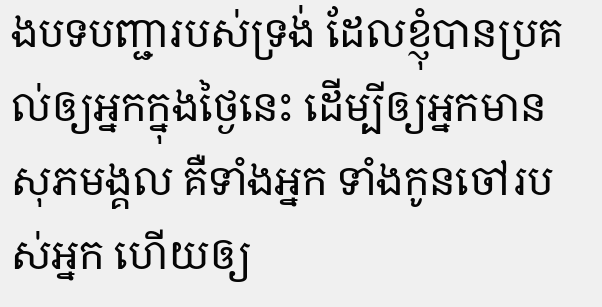ងបទបញ្ជារបស់ទ្រង់ ដែលខ្ញុំបានប្រគល់ឲ្យអ្នកក្នុងថ្ងៃនេះ ដើម្បីឲ្យអ្នកមានសុភមង្គល គឺទាំងអ្នក ទាំងកូនចៅរបស់អ្នក ហើយឲ្យ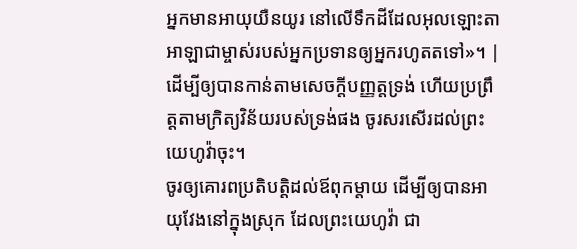អ្នកមានអាយុយឺនយូរ នៅលើទឹកដីដែលអុលឡោះតាអាឡាជាម្ចាស់របស់អ្នកប្រទានឲ្យអ្នករហូតតទៅ»។ |
ដើម្បីឲ្យបានកាន់តាមសេចក្ដីបញ្ញត្តទ្រង់ ហើយប្រព្រឹត្តតាមក្រិត្យវិន័យរបស់ទ្រង់ផង ចូរសរសើរដល់ព្រះយេហូវ៉ាចុះ។
ចូរឲ្យគោរពប្រតិបត្តិដល់ឪពុកម្តាយ ដើម្បីឲ្យបានអាយុវែងនៅក្នុងស្រុក ដែលព្រះយេហូវ៉ា ជា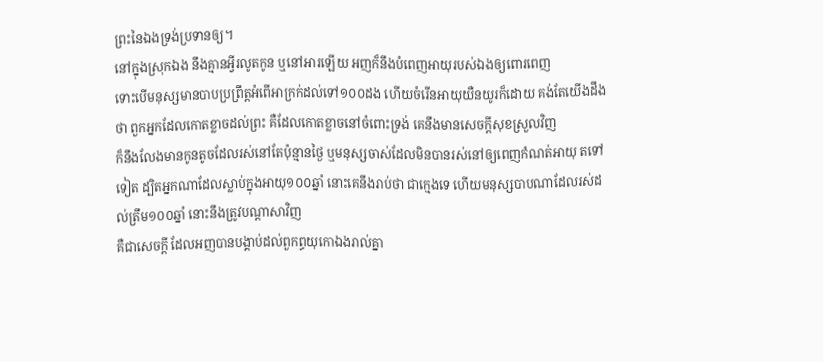ព្រះនៃឯងទ្រង់ប្រទានឲ្យ។
នៅក្នុងស្រុកឯង នឹងគ្មានអ្វីរលូតកូន ឬនៅអារឡើយ អញក៏នឹងបំពេញអាយុរបស់ឯងឲ្យពោរពេញ
ទោះបើមនុស្សមានបាបប្រព្រឹត្តអំពើអាក្រក់ដល់ទៅ១០០ដង ហើយចំរើនអាយុយឺនយូរក៏ដោយ គង់តែយើងដឹងថា ពួកអ្នកដែលកោតខ្លាចដល់ព្រះ គឺដែលកោតខ្លាចនៅចំពោះទ្រង់ គេនឹងមានសេចក្ដីសុខស្រួលវិញ
ក៏នឹងលែងមានកូនតូចដែលរស់នៅតែប៉ុន្មានថ្ងៃ ឬមនុស្សចាស់ដែលមិនបានរស់នៅឲ្យពេញកំណត់អាយុ តទៅទៀត ដ្បិតអ្នកណាដែលស្លាប់ក្នុងអាយុ១០០ឆ្នាំ នោះគេនឹងរាប់ថា ជាក្មេងទេ ហើយមនុស្សបាបណាដែលរស់ដល់ត្រឹម១០០ឆ្នាំ នោះនឹងត្រូវបណ្តាសាវិញ
គឺជាសេចក្ដី ដែលអញបានបង្គាប់ដល់ពួកព្ធយុកោឯងរាល់គ្នា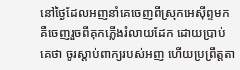នៅថ្ងៃដែលអញនាំគេចេញពីស្រុកអេស៊ីព្ទមក គឺចេញរួចពីគុកភ្លើងរំលាយដែក ដោយប្រាប់គេថា ចូរស្តាប់ពាក្យរបស់អញ ហើយប្រព្រឹត្តតា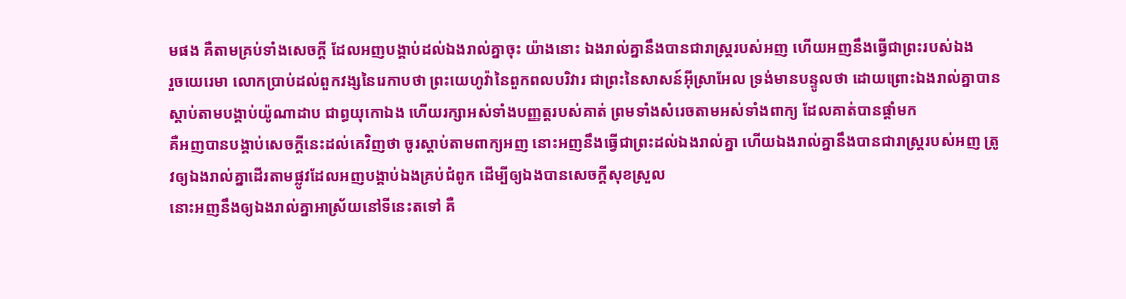មផង គឺតាមគ្រប់ទាំងសេចក្ដី ដែលអញបង្គាប់ដល់ឯងរាល់គ្នាចុះ យ៉ាងនោះ ឯងរាល់គ្នានឹងបានជារាស្ត្ររបស់អញ ហើយអញនឹងធ្វើជាព្រះរបស់ឯង
រួចយេរេមា លោកប្រាប់ដល់ពួកវង្សនៃរេកាបថា ព្រះយេហូវ៉ានៃពួកពលបរិវារ ជាព្រះនៃសាសន៍អ៊ីស្រាអែល ទ្រង់មានបន្ទូលថា ដោយព្រោះឯងរាល់គ្នាបានស្តាប់តាមបង្គាប់យ៉ូណាដាប ជាព្ធយុកោឯង ហើយរក្សាអស់ទាំងបញ្ញត្តរបស់គាត់ ព្រមទាំងសំរេចតាមអស់ទាំងពាក្យ ដែលគាត់បានផ្តាំមក
គឺអញបានបង្គាប់សេចក្ដីនេះដល់គេវិញថា ចូរស្តាប់តាមពាក្យអញ នោះអញនឹងធ្វើជាព្រះដល់ឯងរាល់គ្នា ហើយឯងរាល់គ្នានឹងបានជារាស្ត្ររបស់អញ ត្រូវឲ្យឯងរាល់គ្នាដើរតាមផ្លូវដែលអញបង្គាប់ឯងគ្រប់ជំពូក ដើម្បីឲ្យឯងបានសេចក្ដីសុខស្រួល
នោះអញនឹងឲ្យឯងរាល់គ្នាអាស្រ័យនៅទីនេះតទៅ គឺ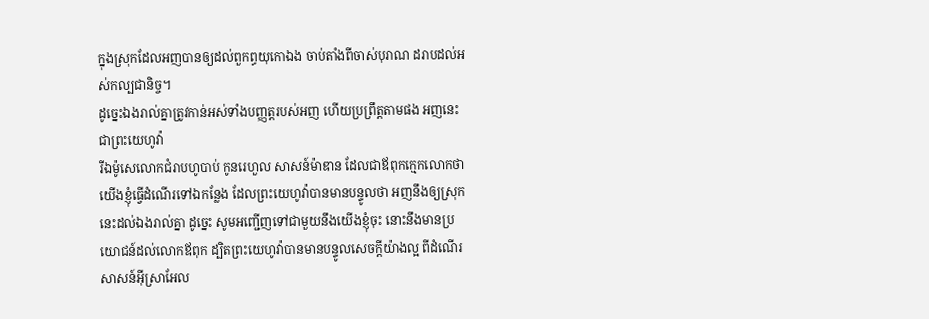ក្នុងស្រុកដែលអញបានឲ្យដល់ពួកព្ធយុកោឯង ចាប់តាំងពីចាស់បុរាណ ដរាបដល់អស់កល្បជានិច្ច។
ដូច្នេះឯងរាល់គ្នាត្រូវកាន់អស់ទាំងបញ្ញត្តរបស់អញ ហើយប្រព្រឹត្តតាមផង អញនេះជាព្រះយេហូវ៉ា
រីឯម៉ូសេលោកជំរាបហូបាប់ កូនរេហួល សាសន៍ម៉ាឌាន ដែលជាឪពុកក្មេកលោកថា យើងខ្ញុំធ្វើដំណើរទៅឯកន្លែង ដែលព្រះយេហូវ៉ាបានមានបន្ទូលថា អញនឹងឲ្យស្រុកនេះដល់ឯងរាល់គ្នា ដូច្នេះ សូមអញ្ជើញទៅជាមួយនឹងយើងខ្ញុំចុះ នោះនឹងមានប្រយោជន៍ដល់លោកឪពុក ដ្បិតព្រះយេហូវ៉ាបានមានបន្ទូលសេចក្ដីយ៉ាងល្អ ពីដំណើរសាសន៍អ៊ីស្រាអែល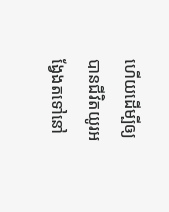ហើយដើម្បីឲ្យបានជីវិតយូរអង្វែងតទៅនៅ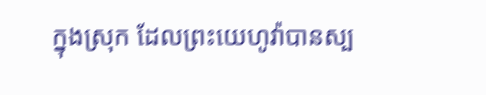ក្នុងស្រុក ដែលព្រះយេហូវ៉ាបានស្ប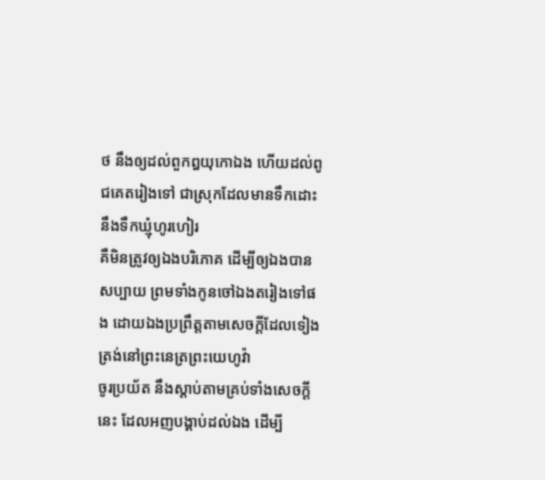ថ នឹងឲ្យដល់ពួកឰយុកោឯង ហើយដល់ពូជគេតរៀងទៅ ជាស្រុកដែលមានទឹកដោះ នឹងទឹកឃ្មុំហូរហៀរ
គឺមិនត្រូវឲ្យឯងបរិភោគ ដើម្បីឲ្យឯងបានសប្បាយ ព្រមទាំងកូនចៅឯងតរៀងទៅផង ដោយឯងប្រព្រឹត្តតាមសេចក្ដីដែលទៀងត្រង់នៅព្រះនេត្រព្រះយេហូវ៉ា
ចូរប្រយ័ត នឹងស្តាប់តាមគ្រប់ទាំងសេចក្ដីនេះ ដែលអញបង្គាប់ដល់ឯង ដើម្បី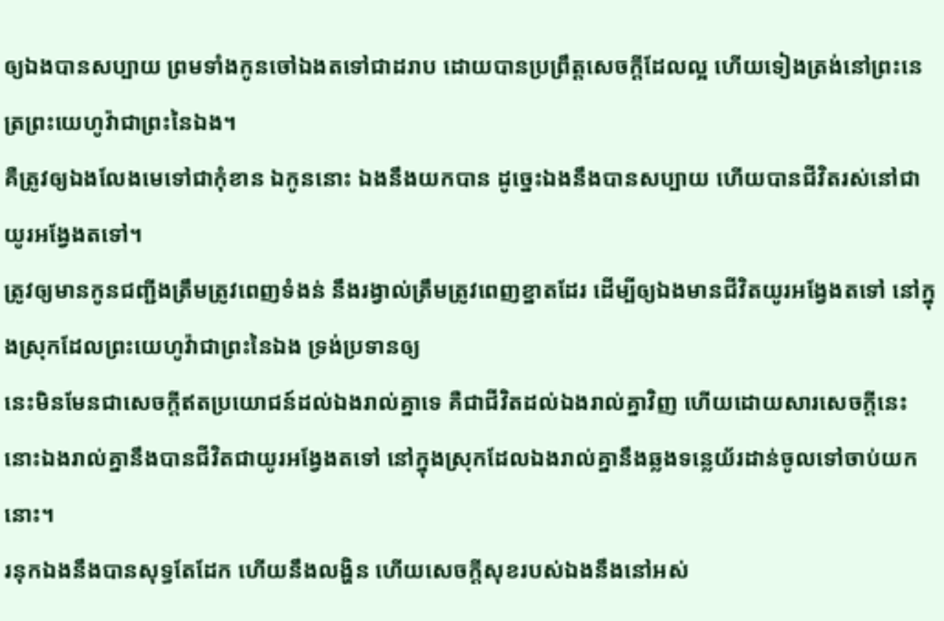ឲ្យឯងបានសប្បាយ ព្រមទាំងកូនចៅឯងតទៅជាដរាប ដោយបានប្រព្រឹត្តសេចក្ដីដែលល្អ ហើយទៀងត្រង់នៅព្រះនេត្រព្រះយេហូវ៉ាជាព្រះនៃឯង។
គឺត្រូវឲ្យឯងលែងមេទៅជាកុំខាន ឯកូននោះ ឯងនឹងយកបាន ដូច្នេះឯងនឹងបានសប្បាយ ហើយបានជីវិតរស់នៅជាយូរអង្វែងតទៅ។
ត្រូវឲ្យមានកូនជញ្ជីងត្រឹមត្រូវពេញទំងន់ នឹងរង្វាល់ត្រឹមត្រូវពេញខ្នាតដែរ ដើម្បីឲ្យឯងមានជីវិតយូរអង្វែងតទៅ នៅក្នុងស្រុកដែលព្រះយេហូវ៉ាជាព្រះនៃឯង ទ្រង់ប្រទានឲ្យ
នេះមិនមែនជាសេចក្ដីឥតប្រយោជន៍ដល់ឯងរាល់គ្នាទេ គឺជាជីវិតដល់ឯងរាល់គ្នាវិញ ហើយដោយសារសេចក្ដីនេះ នោះឯងរាល់គ្នានឹងបានជីវិតជាយូរអង្វែងតទៅ នៅក្នុងស្រុកដែលឯងរាល់គ្នានឹងឆ្លងទន្លេយ័រដាន់ចូលទៅចាប់យកនោះ។
រនុកឯងនឹងបានសុទ្ធតែដែក ហើយនឹងលង្ហិន ហើយសេចក្ដីសុខរបស់ឯងនឹងនៅអស់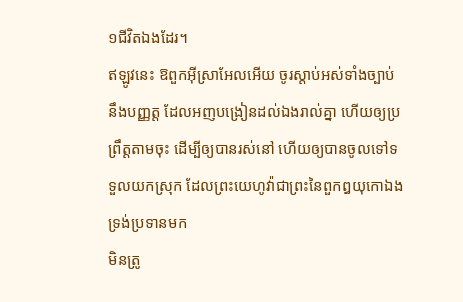១ជីវិតឯងដែរ។
ឥឡូវនេះ ឱពួកអ៊ីស្រាអែលអើយ ចូរស្តាប់អស់ទាំងច្បាប់ នឹងបញ្ញត្ត ដែលអញបង្រៀនដល់ឯងរាល់គ្នា ហើយឲ្យប្រព្រឹត្តតាមចុះ ដើម្បីឲ្យបានរស់នៅ ហើយឲ្យបានចូលទៅទទួលយកស្រុក ដែលព្រះយេហូវ៉ាជាព្រះនៃពួកឰយុកោឯង ទ្រង់ប្រទានមក
មិនត្រូ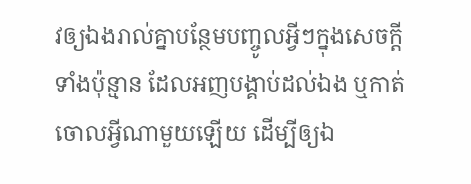វឲ្យឯងរាល់គ្នាបន្ថែមបញ្ចូលអ្វីៗក្នុងសេចក្ដីទាំងប៉ុន្មាន ដែលអញបង្គាប់ដល់ឯង ឬកាត់ចោលអ្វីណាមួយឡើយ ដើម្បីឲ្យឯ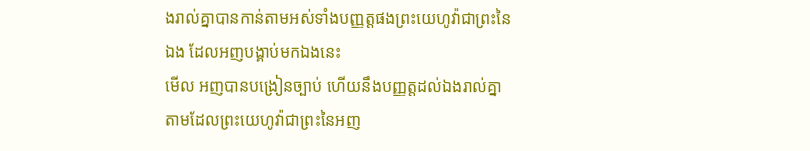ងរាល់គ្នាបានកាន់តាមអស់ទាំងបញ្ញត្តផងព្រះយេហូវ៉ាជាព្រះនៃឯង ដែលអញបង្គាប់មកឯងនេះ
មើល អញបានបង្រៀនច្បាប់ ហើយនឹងបញ្ញត្តដល់ឯងរាល់គ្នា តាមដែលព្រះយេហូវ៉ាជាព្រះនៃអញ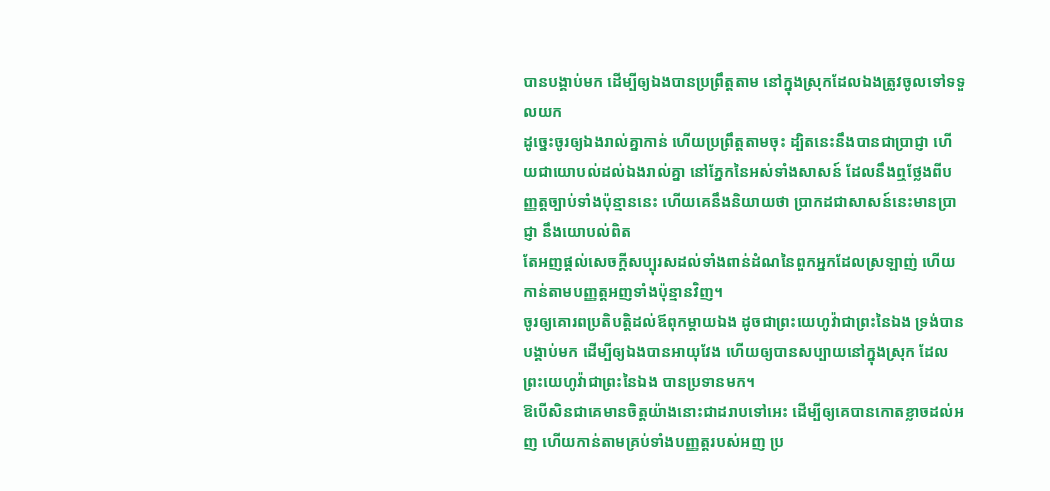បានបង្គាប់មក ដើម្បីឲ្យឯងបានប្រព្រឹត្តតាម នៅក្នុងស្រុកដែលឯងត្រូវចូលទៅទទួលយក
ដូច្នេះចូរឲ្យឯងរាល់គ្នាកាន់ ហើយប្រព្រឹត្តតាមចុះ ដ្បិតនេះនឹងបានជាប្រាជ្ញា ហើយជាយោបល់ដល់ឯងរាល់គ្នា នៅភ្នែកនៃអស់ទាំងសាសន៍ ដែលនឹងឮថ្លែងពីបញ្ញត្តច្បាប់ទាំងប៉ុន្មាននេះ ហើយគេនឹងនិយាយថា ប្រាកដជាសាសន៍នេះមានប្រាជ្ញា នឹងយោបល់ពិត
តែអញផ្តល់សេចក្ដីសប្បុរសដល់ទាំងពាន់ដំណនៃពួកអ្នកដែលស្រឡាញ់ ហើយកាន់តាមបញ្ញត្តអញទាំងប៉ុន្មានវិញ។
ចូរឲ្យគោរពប្រតិបត្តិដល់ឪពុកម្តាយឯង ដូចជាព្រះយេហូវ៉ាជាព្រះនៃឯង ទ្រង់បានបង្គាប់មក ដើម្បីឲ្យឯងបានអាយុវែង ហើយឲ្យបានសប្បាយនៅក្នុងស្រុក ដែលព្រះយេហូវ៉ាជាព្រះនៃឯង បានប្រទានមក។
ឱបើសិនជាគេមានចិត្តយ៉ាងនោះជាដរាបទៅអេះ ដើម្បីឲ្យគេបានកោតខ្លាចដល់អញ ហើយកាន់តាមគ្រប់ទាំងបញ្ញត្តរបស់អញ ប្រ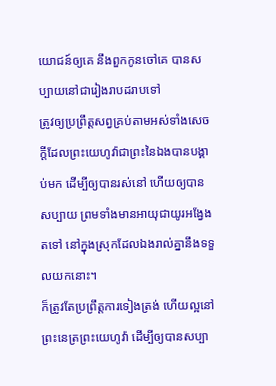យោជន៍ឲ្យគេ នឹងពួកកូនចៅគេ បានសប្បាយនៅជារៀងរាបដរាបទៅ
ត្រូវឲ្យប្រព្រឹត្តសព្វគ្រប់តាមអស់ទាំងសេចក្ដីដែលព្រះយេហូវ៉ាជាព្រះនៃឯងបានបង្គាប់មក ដើម្បីឲ្យបានរស់នៅ ហើយឲ្យបានសប្បាយ ព្រមទាំងមានអាយុជាយូរអង្វែងតទៅ នៅក្នុងស្រុកដែលឯងរាល់គ្នានឹងទទួលយកនោះ។
ក៏ត្រូវតែប្រព្រឹត្តការទៀងត្រង់ ហើយល្អនៅព្រះនេត្រព្រះយេហូវ៉ា ដើម្បីឲ្យបានសប្បា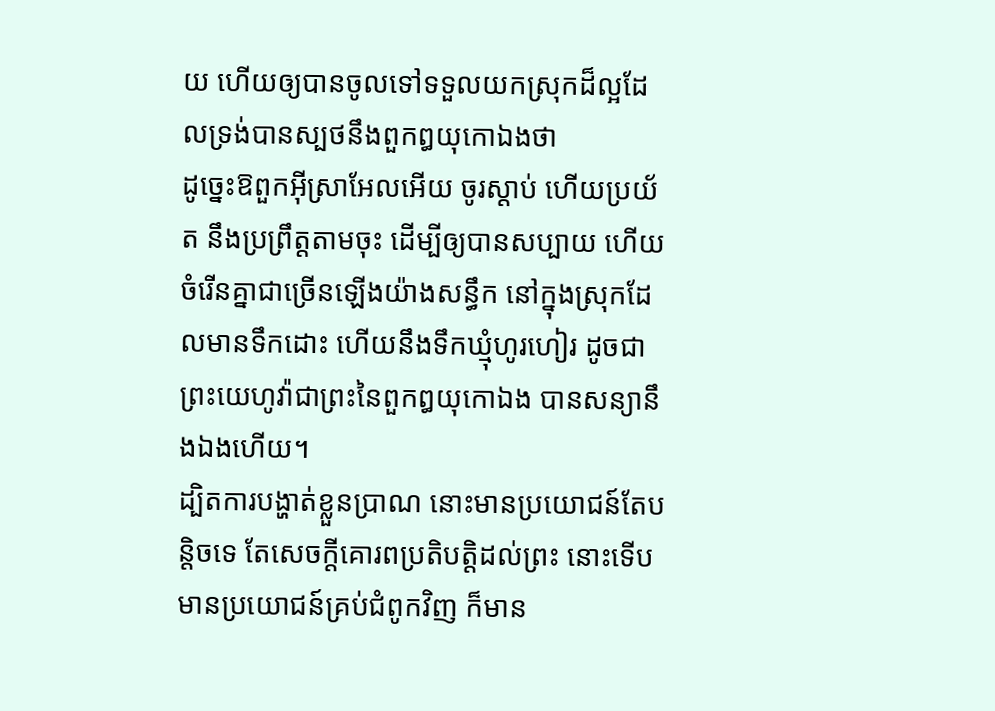យ ហើយឲ្យបានចូលទៅទទួលយកស្រុកដ៏ល្អដែលទ្រង់បានស្បថនឹងពួកឰយុកោឯងថា
ដូច្នេះឱពួកអ៊ីស្រាអែលអើយ ចូរស្តាប់ ហើយប្រយ័ត នឹងប្រព្រឹត្តតាមចុះ ដើម្បីឲ្យបានសប្បាយ ហើយចំរើនគ្នាជាច្រើនឡើងយ៉ាងសន្ធឹក នៅក្នុងស្រុកដែលមានទឹកដោះ ហើយនឹងទឹកឃ្មុំហូរហៀរ ដូចជាព្រះយេហូវ៉ាជាព្រះនៃពួកឰយុកោឯង បានសន្យានឹងឯងហើយ។
ដ្បិតការបង្ហាត់ខ្លួនប្រាណ នោះមានប្រយោជន៍តែបន្តិចទេ តែសេចក្ដីគោរពប្រតិបត្តិដល់ព្រះ នោះទើបមានប្រយោជន៍គ្រប់ជំពូកវិញ ក៏មាន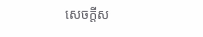សេចក្ដីស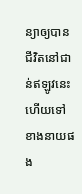ន្យាឲ្យបានជីវិតនៅជាន់ឥឡូវនេះ ហើយទៅខាងនាយផង